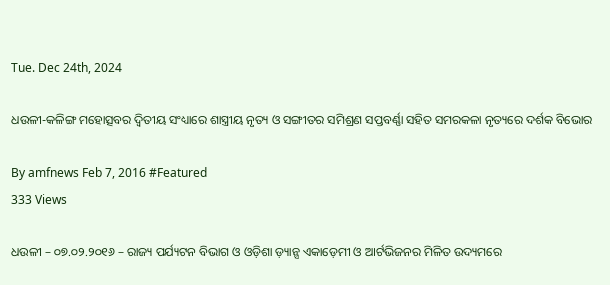Tue. Dec 24th, 2024

ଧଉଳୀ-କଳିଙ୍ଗ ମହୋତ୍ସବର ଦ୍ବିତୀୟ ସଂଧ୍ୟାରେ ଶାସ୍ତ୍ରୀୟ ନୃତ୍ୟ ଓ ସଙ୍ଗୀତର ସମିଶ୍ରଣ ସପ୍ତବର୍ଣ୍ଣା ସହିତ ସମରକଳା ନୃତ୍ୟରେ ଦର୍ଶକ ବିଭୋର

By amfnews Feb 7, 2016 #Featured
333 Views

ଧଉଳୀ – ୦୭.୦୨.୨୦୧୬ – ରାଜ୍ୟ ପର୍ଯ୍ୟଟନ ବିଭାଗ ଓ ଓଡ଼ିଶା ଡ଼୍ୟାନ୍ସ ଏକାଡ଼େମୀ ଓ ଆର୍ଟଭିଜନର ମିଳିତ ଉଦ୍ୟମରେ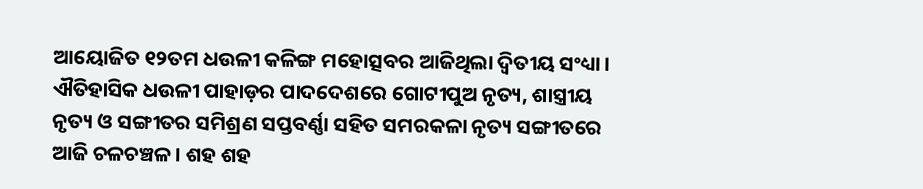ଆୟୋଜିତ ୧୨ତମ ଧଉଳୀ କଳିଙ୍ଗ ମହୋତ୍ସବର ଆଜିଥିଲା ଦ୍ବିତୀୟ ସଂଧ୍ୟା । ଐତିହାସିକ ଧଉଳୀ ପାହାଡ଼ର ପାଦଦେଶରେ ଗୋଟୀପୁଅ ନୃତ୍ୟ, ଶାସ୍ତ୍ରୀୟ ନୃତ୍ୟ ଓ ସଙ୍ଗୀତର ସମିଶ୍ରଣ ସପ୍ତବର୍ଣ୍ଣା ସହିତ ସମରକଳା ନୃତ୍ୟ ସଙ୍ଗୀତରେ ଆଜି ଚଳଚଞ୍ଚଳ । ଶହ ଶହ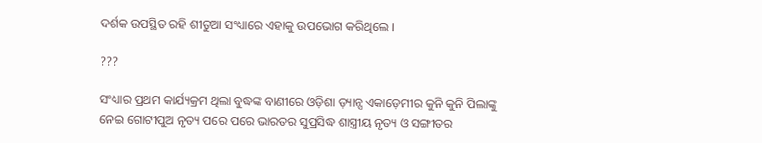ଦର୍ଶକ ଉପସ୍ଥିତ ରହି ଶୀତୁଆ ସଂଧ୍ୟାରେ ଏହାକୁ ଉପଭୋଗ କରିଥିଲେ ।

???

ସଂଧ୍ୟାର ପ୍ରଥମ କାର୍ଯ୍ୟକ୍ରମ ଥିଲା ବୁଦ୍ଧଙ୍କ ବାଣୀରେ ଓଡ଼ିଶା ଡ଼୍ୟାନ୍ସ ଏକାଡ଼େମୀର କୁନି କୁନି ପିଲାଙ୍କୁ ନେଇ ଗୋଟୀପୁଅ ନୃତ୍ୟ ପରେ ପରେ ଭାରତର ସୁପ୍ରସିଦ୍ଧ ଶାସ୍ତ୍ରୀୟ ନୃତ୍ୟ ଓ ସଙ୍ଗୀତର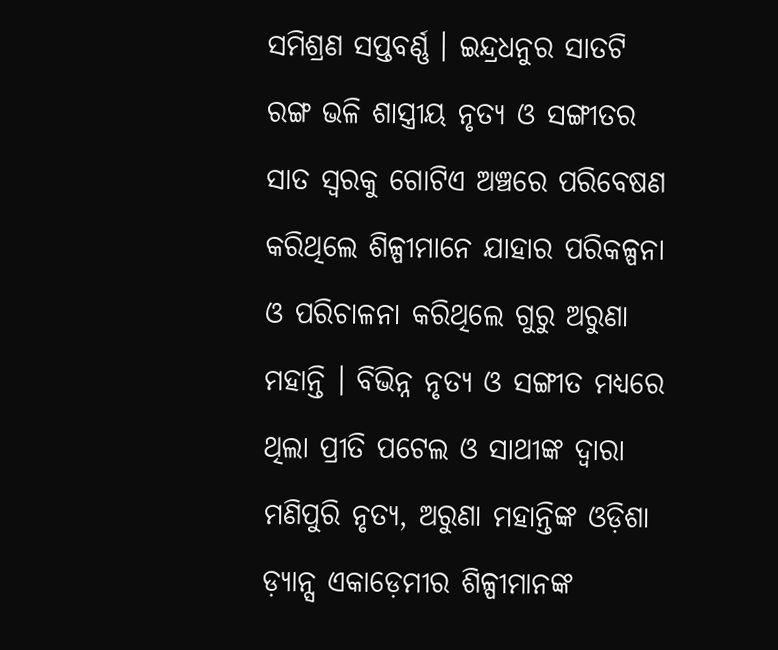ସମିଶ୍ରଣ ସପ୍ତବର୍ଣ୍ଣ । ଇନ୍ଦ୍ରଧନୁର ସାତଟି ରଙ୍ଗ ଭଳି ଶାସ୍ତ୍ରୀୟ ନୃତ୍ୟ ଓ ସଙ୍ଗୀତର ସାତ ସ୍ବରକୁ ଗୋଟିଏ ଅଞ୍ଚରେ ପରିବେଷଣ କରିଥିଲେ ଶିଳ୍ପୀମାନେ ଯାହାର ପରିକଳ୍ପନା ଓ ପରିଚାଳନା କରିଥିଲେ ଗୁରୁ ଅରୁଣା ମହାନ୍ତି । ବିଭିନ୍ନ ନୃତ୍ୟ ଓ ସଙ୍ଗୀତ ମଧ୍ୟରେ ଥିଲା ପ୍ରୀତି ପଟେଲ ଓ ସାଥୀଙ୍କ ଦ୍ବାରା ମଣିପୁରି ନୃତ୍ୟ, ଅରୁଣା ମହାନ୍ତିଙ୍କ ଓଡ଼ିଶା ଡ଼୍ୟାନ୍ସ ଏକାଡ଼େମୀର ଶିଳ୍ପୀମାନଙ୍କ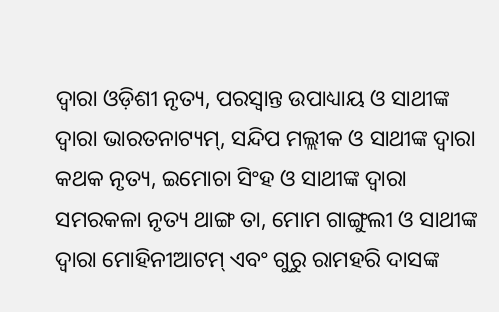ଦ୍ବାରା ଓଡ଼ିଶୀ ନୃତ୍ୟ, ପରସ୍ବାନ୍ତ ଉପାଧ୍ୟାୟ ଓ ସାଥୀଙ୍କ ଦ୍ବାରା ଭାରତନାଟ୍ୟମ୍, ସନ୍ଦିପ ମଲ୍ଲୀକ ଓ ସାଥୀଙ୍କ ଦ୍ବାରା କଥକ ନୃତ୍ୟ, ଇମୋଚା ସିଂହ ଓ ସାଥୀଙ୍କ ଦ୍ବାରା ସମରକଳା ନୃତ୍ୟ ଥାଙ୍ଗ ତା, ମୋମ ଗାଙ୍ଗୁଲୀ ଓ ସାଥୀଙ୍କ ଦ୍ବାରା ମୋହିନୀଆଟମ୍ ଏବଂ ଗୁରୁ ରାମହରି ଦାସଙ୍କ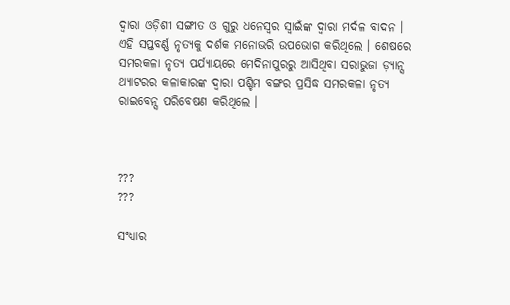ଦ୍ବାରା ଓଡ଼ିଶୀ ସଙ୍ଗୀତ ଓ ଗୁରୁ ଧନେସ୍ବର ସ୍ବାଇଁଙ୍କ ଦ୍ବାରା ମର୍ଦଳ ବାଦନ । ଏହି ସପ୍ତବର୍ଣ୍ଣ ନୃତ୍ୟକୁ ଦର୍ଶକ ମନୋଭରି ଉପଭୋଗ କରିଥିଲେ । ଶେଷରେ ସମରକଳା ନୃତ୍ୟ ପର୍ଯ୍ୟାୟରେ ମେଦିନାପୁରରୁ ଆସିଥିବା ସରାଭୁଜା ଡ଼୍ୟାନ୍ସ ଥ୍ୟାଟରର କଳାକାରଙ୍କ ଦ୍ବାରା ପଶ୍ଚିମ ବଙ୍ଗର ପ୍ରସିଦ୍ଧ ସମରକଳା ନୃତ୍ୟ ରାଇବେନ୍ସ ପରିବେଷଣ କରିଥିଲେ ।



???
???

ସଂଧ୍ୟାର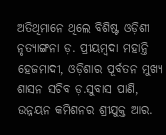ଅତିଥିମାନେ ଥିଲେ ବିଶିଷ୍ଟ ଓଡ଼ିଶୀ ନୃତ୍ୟାଙ୍ଗନା ଡ଼. ପ୍ରୀୟମ୍ବଦା ମହାନ୍ତି ହେଜମାଦୀ, ଓଡ଼ିଶାର ପୂର୍ବତନ ମୁଖ୍ୟ ଶାସନ ସଚିବ ଡ଼.ସୁବାସ ପାଣି, ଉନ୍ନୟନ କମିଶନର ଶ୍ରୀଯୁକ୍ତ ଆର.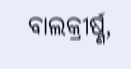ବାଲକ୍ରୀର୍ଷ୍ଣ,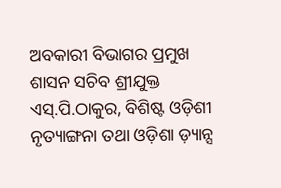ଅବକାରୀ ବିଭାଗର ପ୍ରମୁଖ ଶାସନ ସଚିବ ଶ୍ରୀଯୁକ୍ତ ଏସ୍.ପି.ଠାକୁର, ବିଶିଷ୍ଟ ଓଡ଼ିଶୀ ନୃତ୍ୟାଙ୍ଗନା ତଥା ଓଡ଼ିଶା ଡ଼୍ୟାନ୍ସ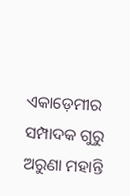ଏକାଡ଼େମୀର ସମ୍ପାଦକ ଗୁରୁ ଅରୁଣା ମହାନ୍ତି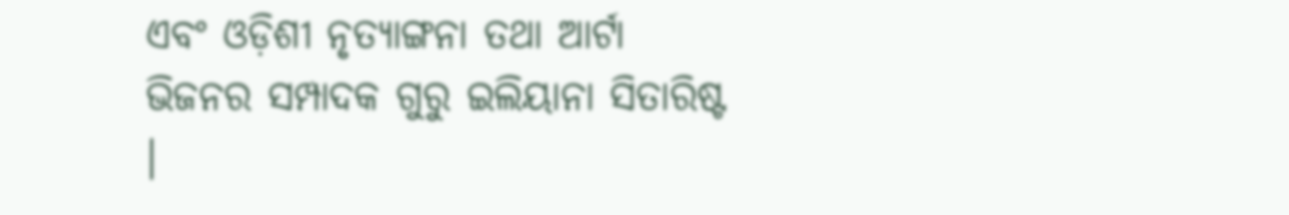ଏବଂ ଓଡ଼ିଶୀ ନୃତ୍ୟାଙ୍ଗନା ତଥା ଆର୍ଟା ଭିଜନର ସମ୍ପାଦକ ଗୁରୁ ଇଲିୟାନା ସିତାରିଷ୍ଟ ।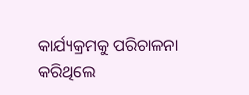କାର୍ଯ୍ୟକ୍ରମକୁ ପରିଚାଳନା କରିଥିଲେ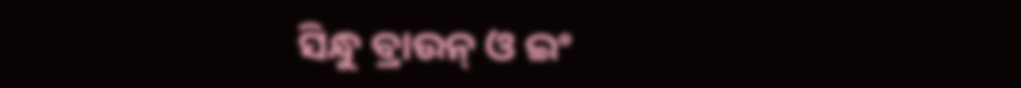ସିନ୍ଧୁ ବ୍ରାଉନ୍ ଓ ଇଂ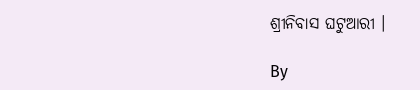ଶ୍ରୀନିବାସ ଘଟୁଆରୀ ।

By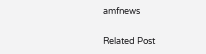amfnews

Related Post